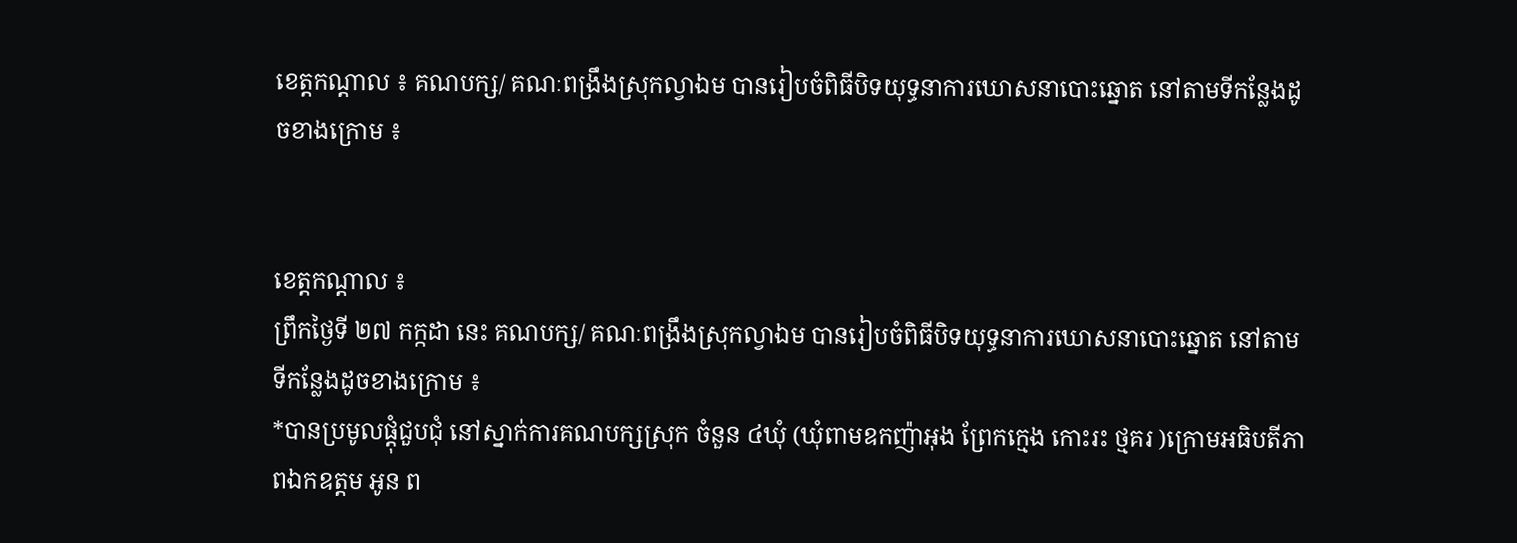ខេត្តកណ្តាល ៖ គណបក្ស/ គណៈពង្រឹងស្រុកល្វាឯម បានរៀបចំពិធីបិទយុទ្ធនាការឃោសនាបោះឆ្នោត នៅតាមទីកន្លែងដូចខាងក្រោម ៖


ខេត្តកណ្តាល ៖
ព្រឹកថ្ងៃទី ២៧ កក្កដា នេះ គណបក្ស/ គណៈពង្រឹងស្រុកល្វាឯម បានរៀបចំពិធីបិទយុទ្ធនាការឃោសនាបោះឆ្នោត នៅតាមទីកន្លែងដូចខាងក្រោម ៖
*បានប្រមូលផ្តុំជួបជុំ នៅស្នាក់ការគណបក្សស្រុក ចំនួន ៤ឃុំ (ឃុំពាមឧកញ៉ាអុង ព្រែកក្មេង កោះរះ ថ្មគរ )ក្រោមអធិបតីភាពឯកឧត្តម អូន ព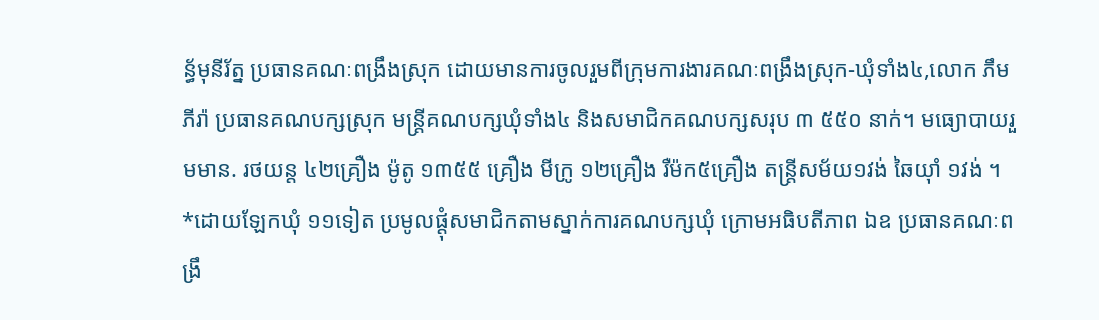ន្ធ័មុនីរ័ត្ន ប្រធានគណៈពង្រឹងស្រុក ដោយមានការចូលរួមពីក្រុមការងារគណៈពង្រឹងស្រុក-ឃុំទាំង៤,លោក ភឹម ភីរ៉ា ប្រធានគណបក្សស្រុក មន្ត្រីគណបក្សឃុំទាំង៤ និងសមាជិកគណបក្សសរុប ៣ ៥៥០ នាក់។ មធ្យោបាយរួមមាន. រថយន្ត ៤២គ្រឿង ម៉ូតូ ១៣៥៥ គ្រឿង មីក្រូ ១២គ្រឿង រឺម៉ក៥គ្រឿង តន្រ្តីសម័យ១វង់ ឆៃយ៉ាំ ១វង់ ។
*ដោយឡែកឃុំ ១១ទៀត ប្រមូលផ្តុំសមាជិកតាមស្នាក់ការគណបក្សឃុំ ក្រោមអធិបតីភាព ឯឧ ប្រធានគណៈពង្រឹ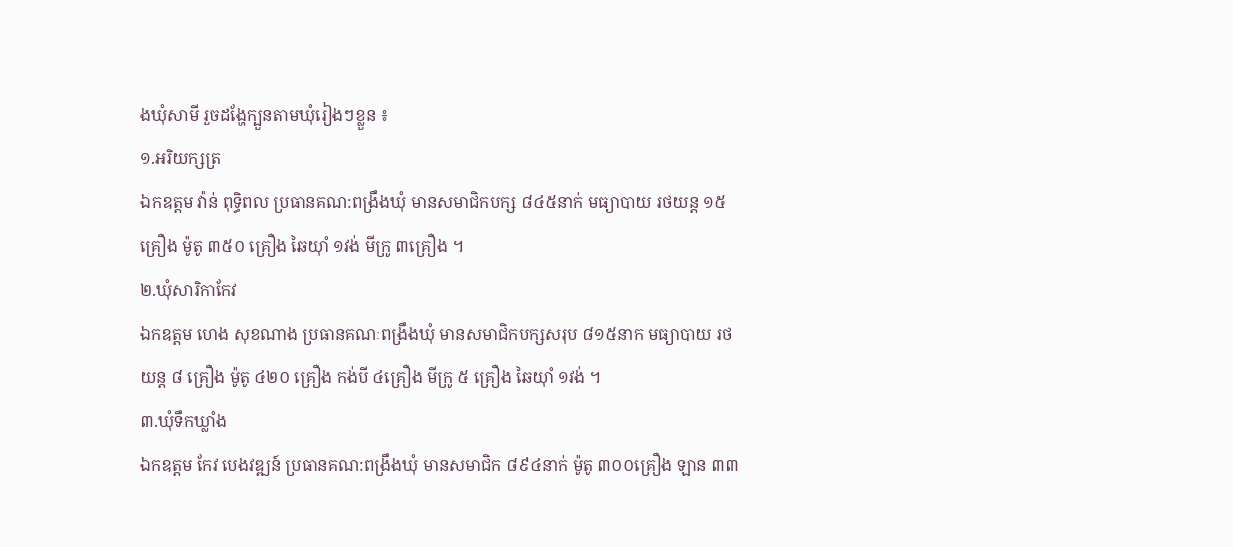ងឃុំសាមី រួចដង្ហែក្បួនតាមឃុំរៀងៗខ្លួន ៖
១.អរិយក្សត្រ
ឯកឧត្តម វ៉ាន់ ពុទ្ធិពល ប្រធានគណ:ពង្រឹងឃុំ មានសមាជិកបក្ស ៨៤៥នាក់ មធ្យាបាយ រថយន្ត ១៥ គ្រឿង ម៉ូតូ ៣៥០ គ្រឿង ឆៃយ៉ាំ ១វង់ មីក្រូ ៣គ្រឿង ។
២.ឃុំសារិកាកែវ
ឯកឧត្តម ហេង សុខណាង ប្រធានគណៈពង្រឹងឃុំ មានសមាជិកបក្សសរុប ៨១៥នាក មធ្យាបាយ រថយន្ត ៨ គ្រឿង ម៉ូតូ ៤២០ គ្រឿង កង់បី ៤គ្រឿង មីក្រូ ៥ គ្រឿង ឆៃយ៉ាំ ១វង់ ។
៣.ឃុំទឹកឃ្លាំង
ឯកឧត្តម កែវ បេងវឌ្ឍន៍ ប្រធានគណ:ពង្រឹងឃុំ មានសមាជិក ៨៩៤នាក់ ម៉ូតូ ៣០០គ្រឿង ឡាន ៣៣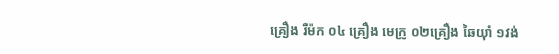គ្រឿង រឺម៉ក ០៤ គ្រឿង មេក្រូ ០២គ្រឿង ឆៃយ៉ាំ ១វង់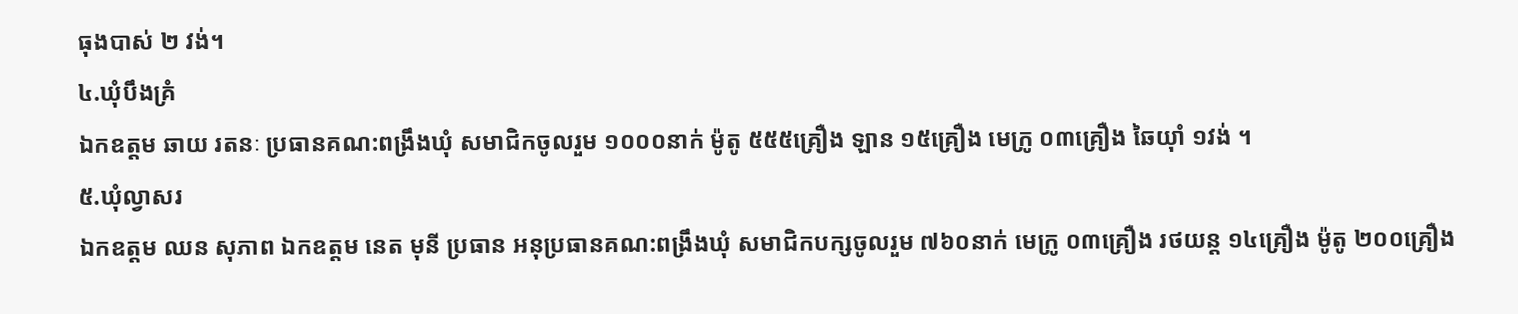ធុងបាស់ ២ វង់។
៤.ឃុំបឹងគ្រំ
ឯកឧត្តម ឆាយ រតនៈ ប្រធានគណ:ពង្រឹងឃុំ សមាជិកចូលរួម ១០០០នាក់ ម៉ូតូ ៥៥៥គ្រឿង ឡាន ១៥គ្រឿង មេក្រូ ០៣គ្រឿង ឆៃយ៉ាំ ១វង់ ។
៥.ឃុំល្វាសរ
ឯកឧត្តម ឈន សុភាព ឯកឧត្តម នេត មុនី ប្រធាន អនុប្រធានគណ:ពង្រឹងឃុំ សមាជិកបក្សចូលរួម ៧៦០នាក់ មេក្រូ ០៣គ្រឿង រថយន្ត ១៤គ្រឿង ម៉ូតូ ២០០គ្រឿង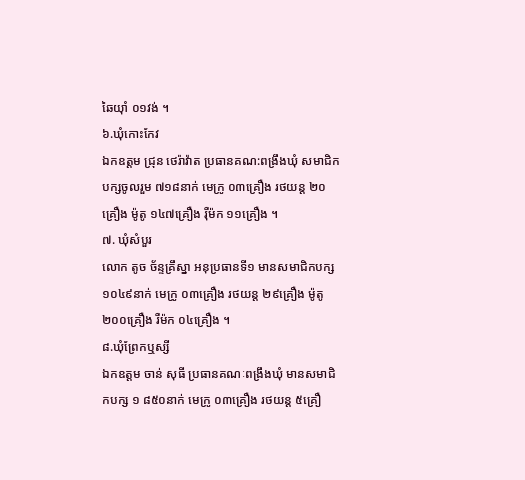ឆៃយ៉ាំ ០១វង់ ។
៦.ឃុំកោះកែវ
ឯកឧត្តម ជ្រុន ថេរ៉ាវ៉ាត ប្រធានគណ:ពង្រឹងឃុំ សមាជិកបក្សចូលរួម ៧១៨នាក់ មេក្រូ ០៣គ្រឿង រថយន្ត ២០គ្រឿង ម៉ូតូ ១៤៧គ្រឿង រ៉ឺម៉ក ១១គ្រឿង ។
៧. ឃុំសំបួរ
លោក តូច ច័ន្ទគ្រឹស្នា អនុប្រធានទី១ មានសមាជិកបក្ស១០៤៩នាក់ មេក្រូ ០៣គ្រឿង រថយន្ត ២៩គ្រឿង ម៉ូតូ ២០០គ្រឿង រឺម៉ក ០៤គ្រឿង ។
៨.ឃុំព្រែកឬស្សី
ឯកឧត្តម ចាន់ សុធី ប្រធានគណៈពង្រឹងឃុំ មានសមាជិកបក្ស ១ ៨៥០នាក់ មេក្រូ ០៣គ្រឿង រថយន្ត ៥គ្រឿ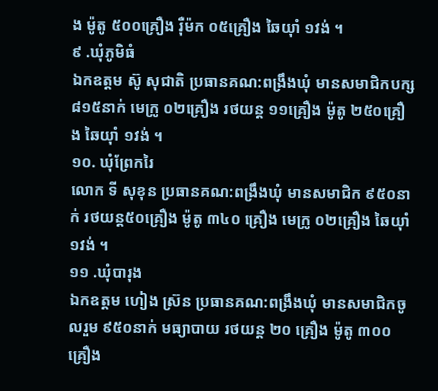ង ម៉ូតូ ៥០០គ្រឿង រ៉ឺម៉ក ០៥គ្រឿង ឆៃយ៉ាំ ១វង់ ។
៩ .ឃុំភូមិធំ
ឯកឧត្តម ស៊ូ សុជាតិ ប្រធានគណ:ពង្រឹងឃុំ មានសមាជិកបក្ស ៨១៥នាក់ មេក្រូ ០២គ្រឿង រថយន្ត ១១គ្រឿង ម៉ូតូ ២៥០គ្រឿង ឆៃយ៉ាំ ១វង់ ។
១០. ឃុំព្រែករៃ
លោក ទី សុខុន ប្រធានគណ:ពង្រឹងឃុំ មានសមាជិក ៩៥០នាក់ រថយន្ត៥០គ្រឿង ម៉ូតូ ៣៤០ គ្រឿង មេក្រូ ០២គ្រឿង ឆៃយ៉ាំ ១វង់ ។
១១ .ឃុំបារុង
ឯកឧត្តម ហៀង ស្រ៊ន ប្រធានគណ:ពង្រឹងឃុំ មានសមាជិកចូលរួម ៩៥០នាក់ មធ្យាបាយ រថយន្ត ២០ គ្រឿង ម៉ូតូ ៣០០ គ្រឿង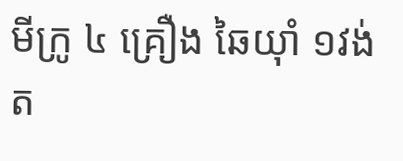មីក្រូ ៤ គ្រឿង ឆៃយ៉ាំ ១វង់ ត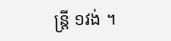ន្រ្តី ១វង់ ។